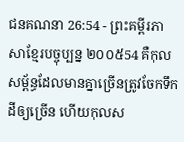ជនគណនា 26:54 - ព្រះគម្ពីរភាសាខ្មែរបច្ចុប្បន្ន ២០០៥54 គឺកុលសម្ព័ន្ធដែលមានគ្នាច្រើនត្រូវចែកទឹកដីឲ្យច្រើន ហើយកុលស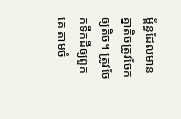ម្ព័ន្ធដែលមានគ្នាតិចត្រូវចែកឲ្យតិច។ ត្រូវចែកទឹកដីឲ្យពួកគេ តាមចំ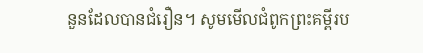នួនដែលបានជំរឿន។ សូមមើលជំពូកព្រះគម្ពីរប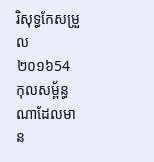រិសុទ្ធកែសម្រួល ២០១៦54 កុលសម្ព័ន្ធណាដែលមាន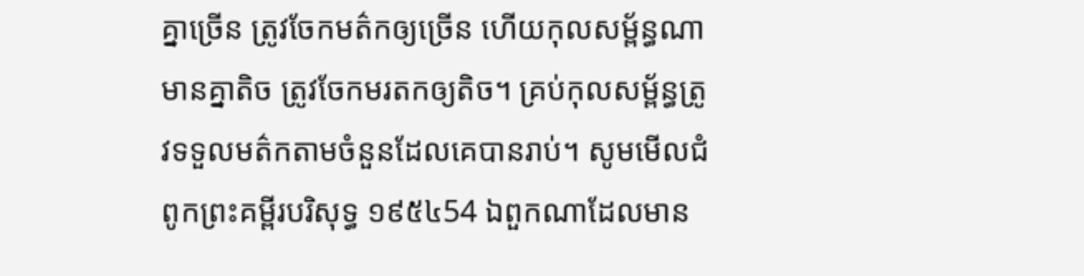គ្នាច្រើន ត្រូវចែកមត៌កឲ្យច្រើន ហើយកុលសម្ព័ន្ធណាមានគ្នាតិច ត្រូវចែកមរតកឲ្យតិច។ គ្រប់កុលសម្ព័ន្ធត្រូវទទួលមត៌កតាមចំនួនដែលគេបានរាប់។ សូមមើលជំពូកព្រះគម្ពីរបរិសុទ្ធ ១៩៥៤54 ឯពួកណាដែលមាន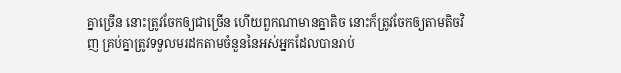គ្នាច្រើន នោះត្រូវចែកឲ្យជាច្រើន ហើយពួកណាមានគ្នាតិច នោះក៏ត្រូវចែកឲ្យតាមតិចវិញ គ្រប់គ្នាត្រូវទទួលមរដកតាមចំនួននៃអស់អ្នកដែលបានរាប់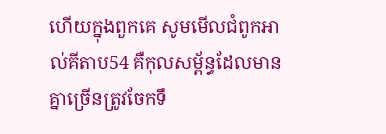ហើយក្នុងពួកគេ សូមមើលជំពូកអាល់គីតាប54 គឺកុលសម្ព័ន្ធដែលមានគ្នាច្រើនត្រូវចែកទឹ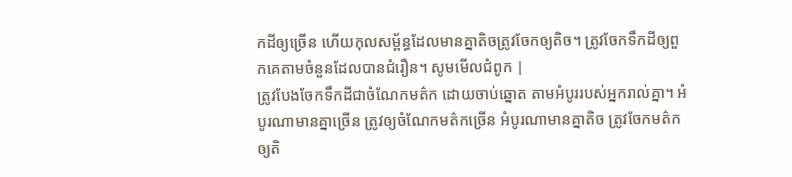កដីឲ្យច្រើន ហើយកុលសម្ព័ន្ធដែលមានគ្នាតិចត្រូវចែកឲ្យតិច។ ត្រូវចែកទឹកដីឲ្យពួកគេតាមចំនួនដែលបានជំរឿន។ សូមមើលជំពូក |
ត្រូវបែងចែកទឹកដីជាចំណែកមត៌ក ដោយចាប់ឆ្នោត តាមអំបូររបស់អ្នករាល់គ្នា។ អំបូរណាមានគ្នាច្រើន ត្រូវឲ្យចំណែកមត៌កច្រើន អំបូរណាមានគ្នាតិច ត្រូវចែកមត៌កឲ្យតិ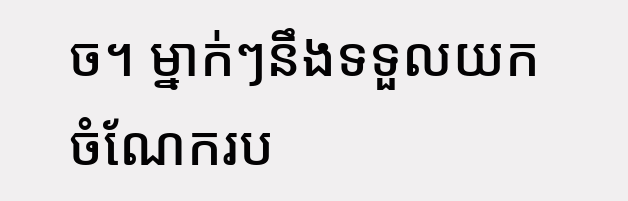ច។ ម្នាក់ៗនឹងទទួលយកចំណែករប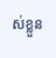ស់ខ្លួន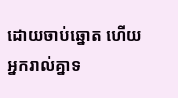ដោយចាប់ឆ្នោត ហើយអ្នករាល់គ្នាទ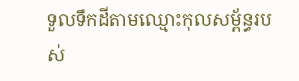ទួលទឹកដីតាមឈ្មោះកុលសម្ព័ន្ធរបស់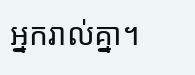អ្នករាល់គ្នា។